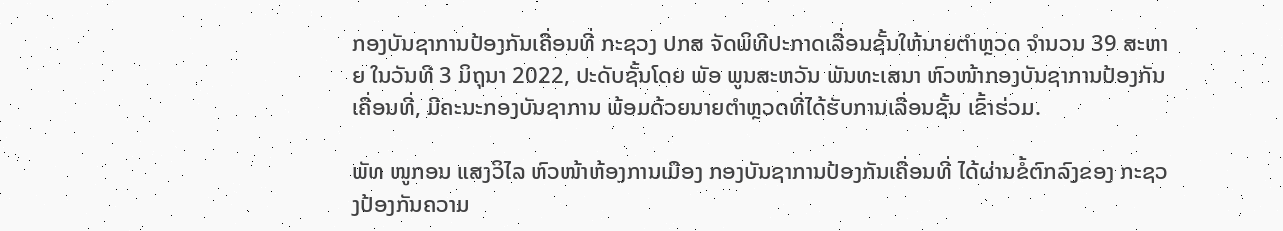ກອງບັນຊາການປ້ອງກັນເຄື່ອນທີ່ ກະຊວງ ປກສ ຈັດພິທີປະກາດເລື່ອນຊັ້ນໃຫ້ນາຍຕໍາຫຼວດ ຈໍານວນ 39 ສະຫາຍ ໃນວັນທີ 3 ມິຖຸນາ 2022, ປະດັບຊັ້ນໂດຍ ພັອ ພູນສະຫວັນ ພັນທະເສນາ ຫົວໜ້າກອງບັນຊາການປ້ອງກັນເຄື່ອນທີ່, ມີຄະນະກອງບັນຊາການ ພ້ອມດ້ວຍນາຍຕໍາຫຼວດທີ່ໄດ້ຮັບການເລື່ອນຊັ້ນ ເຂົ້າຮ່ວມ.

ພັທ ໜູກອນ ແສງວິໄລ ຫົວໜ້າຫ້ອງການເມືອງ ກອງບັນຊາການປ້ອງກັນເຄື່ອນທີ່ ໄດ້ຜ່ານຂໍ້ຕົກລົງຂອງ ກະຊວງປ້ອງກັນຄວາມ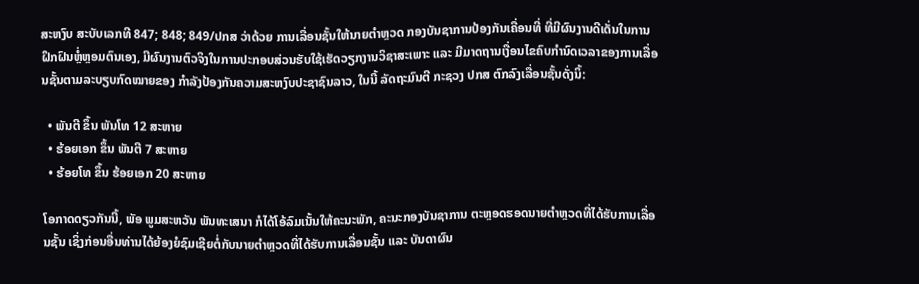ສະຫງົບ ສະບັບເລກທີ 847; 848; 849/ປກສ ວ່າດ້ວຍ ການເລື່ອນຊັ້ນໃຫ້ນາຍຕໍາຫຼວດ ກອງບັນຊາການປ້ອງກັນເຄື່ອນທີ່ ທີ່ມີຜົນງານດີເດັ່ນໃນການຝຶກຝົນຫຼໍ່ຫຼອມຕົນເອງ, ມີຜົນງານຕົວຈິງໃນການປະກອບສ່ວນຮັບໃຊ້ເຮັດວຽກງານວິຊາສະເພາະ ແລະ ມີມາດຖານເງື່ອນໄຂຄົບກໍານົດເວລາຂອງການເລື່ອນຊັ້ນຕາມລະບຽບກົດໝາຍຂອງ ກໍາລັງປ້ອງກັນຄວາມສະຫງົບປະຊາຊົນລາວ, ໃນນີ້ ລັດຖະມົນຕີ ກະຊວງ ປກສ ຕົກລົງເລື່ອນຊັ້ນດັ່ງນິ້:

  • ພັນຕີ ຂຶ້ນ ພັນໂທ 12 ສະຫາຍ
  • ຮ້ອຍເອກ ຂຶ້ນ ພັນຕີ 7 ສະຫາຍ
  • ຮ້ອຍໂທ ຂຶ້ນ ຮ້ອຍເອກ 20 ສະຫາຍ

ໂອກາດດຽວກັນນີ້, ພັອ ພູມສະຫວັນ ພັນທະເສນາ ກໍໄດ້ໂອ້ລົມເນັ້ນໃຫ້ຄະນະພັກ, ຄະນະກອງບັນຊາການ ຕະຫຼອດຮອດນາຍຕໍາຫຼວດທີ່ໄດ້ຮັບການເລື່ອນຊັ້ນ ເຊິ່ງກ່ອນອື່ນທ່ານໄດ້ຍ້ອງຍໍຊົມເຊີຍຕໍ່ກັບນາຍຕໍາຫຼວດທີ່ໄດ້ຮັບການເລື່ອນຊັ້ນ ແລະ ບັນດາຜົນ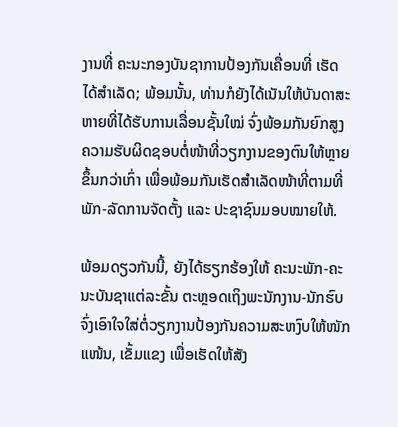ງານທີ່ ຄະນະກອງບັນຊາການປ້ອງກັນເຄື່ອນທີ່ ເຮັດໄດ້ສໍາເລັດ; ພ້ອມນັ້ນ, ທ່ານກໍຍັງໄດ້ເນັນໃຫ້ບັນດາສະຫາຍທີ່ໄດ້ຮັບການເລື່ອນຊັ້ນໃໝ່ ຈົ່ງພ້ອມກັນຍົກສູງຄວາມຮັບຜິດຊອບຕໍ່ໜ້າທີ່ວຽກງານຂອງຕົນໃຫ້ຫຼາຍຂຶ້ນກວ່າເກົ່າ ເພື່ອພ້ອມກັນເຮັດສຳເລັດໜ້າທີ່ຕາມທີ່ພັກ-ລັດການຈັດຕັ້ງ ແລະ ປະຊາຊົນມອບໝາຍໃຫ້.

ພ້ອມດຽວກັນນີ້, ຍັງໄດ້ຮຽກຮ້ອງໃຫ້ ຄະນະພັກ-ຄະນະບັນຊາແຕ່ລະຂັ້ນ ຕະຫຼອດເຖິງພະນັກງານ-ນັກຮົບ ຈົ່ງເອົາໃຈໃສ່ຕໍ່ວຽກງານປ້ອງກັນຄວາມສະຫງົບໃຫ້ໜັກແໜ້ນ, ເຂັ້ມແຂງ ເພື່ອເຮັດໃຫ້ສັງ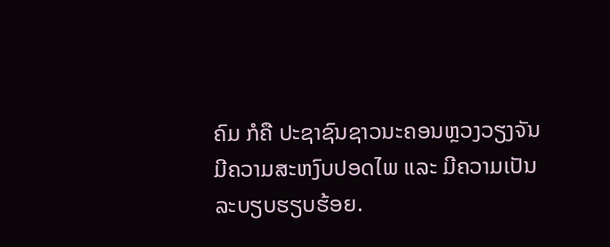ຄົມ ກໍຄື ປະຊາຊົນຊາວນະຄອນຫຼວງວຽງຈັນ ມີຄວາມສະຫງົບປອດໄພ ແລະ ມີຄວາມເປັນລະບຽບຮຽບຮ້ອຍ.